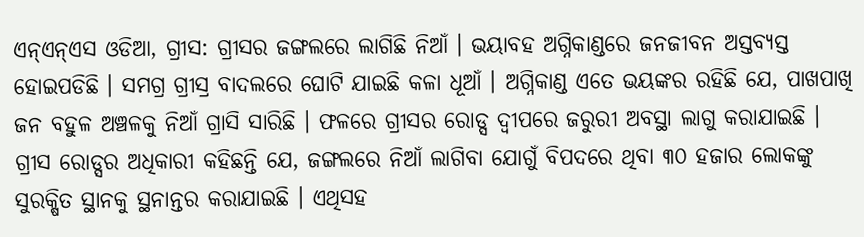ଏନ୍ଏନ୍ଏସ ଓଡିଆ, ଗ୍ରୀସ: ଗ୍ରୀସର ଜଙ୍ଗଲରେ ଲାଗିଛି ନିଆଁ । ଭୟାବହ ଅଗ୍ନିକାଣ୍ଡରେ ଜନଜୀବନ ଅସ୍ତବ୍ୟସ୍ତ ହୋଇପଡିଛି । ସମଗ୍ର ଗ୍ରୀସ୍ର ବାଦଲରେ ଘୋଟି ଯାଇଛି କଳା ଧୂଆଁ । ଅଗ୍ନିକାଣ୍ଡ ଏତେ ଭୟଙ୍କର ରହିଛି ଯେ, ପାଖପାଖି ଜନ ବହୁଳ ଅଞ୍ଚଳକୁ ନିଆଁ ଗ୍ରାସି ସାରିଛି । ଫଳରେ ଗ୍ରୀସର ରୋଡ୍ସ ଦ୍ୱୀପରେ ଜରୁରୀ ଅବସ୍ଥା ଲାଗୁ କରାଯାଇଛି । ଗ୍ରୀସ ରୋଡ୍ସର ଅଧିକାରୀ କହିଛନ୍ତି ଯେ, ଜଙ୍ଗଲରେ ନିଆଁ ଲାଗିବା ଯୋଗୁଁ ବିପଦରେ ଥିବା ୩୦ ହଜାର ଲୋକଙ୍କୁ ସୁରକ୍ଷିତ ସ୍ଥାନକୁ ସ୍ଥନାନ୍ତର କରାଯାଇଛି । ଏଥିସହ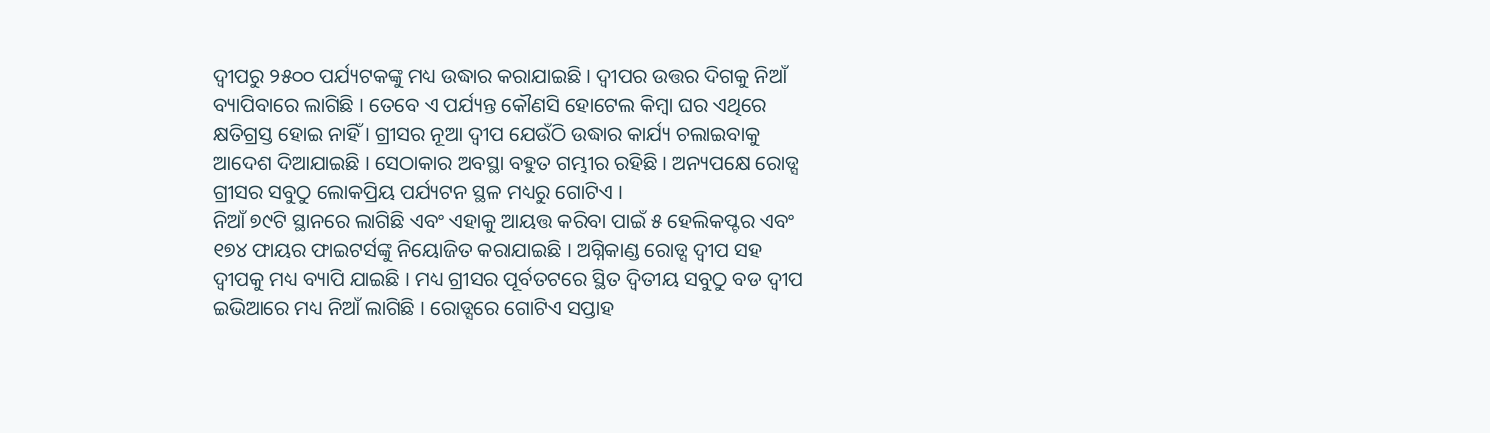ଦ୍ୱୀପରୁ ୨୫୦୦ ପର୍ଯ୍ୟଟକଙ୍କୁ ମଧ୍ୟ ଉଦ୍ଧାର କରାଯାଇଛି । ଦ୍ୱୀପର ଉତ୍ତର ଦିଗକୁ ନିଆଁ ବ୍ୟାପିବାରେ ଲାଗିଛି । ତେବେ ଏ ପର୍ଯ୍ୟନ୍ତ କୌଣସି ହୋଟେଲ କିମ୍ବା ଘର ଏଥିରେ କ୍ଷତିଗ୍ରସ୍ତ ହୋଇ ନାହିଁ । ଗ୍ରୀସର ନୂଆ ଦ୍ୱୀପ ଯେଉଁଠି ଉଦ୍ଧାର କାର୍ଯ୍ୟ ଚଲାଇବାକୁ ଆଦେଶ ଦିଆଯାଇଛି । ସେଠାକାର ଅବସ୍ଥା ବହୁତ ଗମ୍ଭୀର ରହିଛି । ଅନ୍ୟପକ୍ଷେ ରୋଡ୍ସ ଗ୍ରୀସର ସବୁଠୁ ଲୋକପ୍ରିୟ ପର୍ଯ୍ୟଟନ ସ୍ଥଳ ମଧ୍ୟରୁ ଗୋଟିଏ ।
ନିଆଁ ୭୯ଟି ସ୍ଥାନରେ ଲାଗିଛି ଏବଂ ଏହାକୁ ଆୟତ୍ତ କରିବା ପାଇଁ ୫ ହେଲିକପ୍ଟର ଏବଂ ୧୭୪ ଫାୟର ଫାଇଟର୍ସଙ୍କୁ ନିୟୋଜିତ କରାଯାଇଛି । ଅଗ୍ନିକାଣ୍ଡ ରୋଡ୍ସ ଦ୍ୱୀପ ସହ ଦ୍ୱୀପକୁ ମଧ୍ୟ ବ୍ୟାପି ଯାଇଛି । ମଧ୍ୟ ଗ୍ରୀସର ପୂର୍ବତଟରେ ସ୍ଥିତ ଦ୍ୱିତୀୟ ସବୁଠୁ ବଡ ଦ୍ୱୀପ ଇଭିଆରେ ମଧ୍ୟ ନିଆଁ ଲାଗିଛି । ରୋଡ୍ସରେ ଗୋଟିଏ ସପ୍ତାହ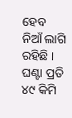ହେବ ନିଆଁ ଲାଗି ରହିଛି । ଘଣ୍ଟା ପ୍ରତି ୪୯ କିମି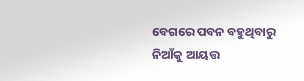ବେଗରେ ପବନ ବହୁଥିବାରୁ ନିଆଁକୁ ଆୟତ୍ତ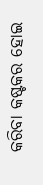କରିବା କଷ୍ଟକର ହୋଇ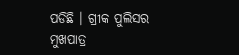ପଡିଛି । ଗ୍ରୀକ ପୁଲିସର ମୁଖପାତ୍ର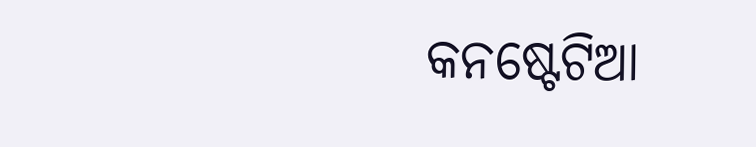କନଷ୍ଟେଟିଆ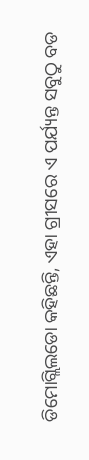ଡିମୋଗ୍ଲିଲଡୋ କହିଛନ୍ତି, ଏହା ଗ୍ରୀସରେ ଏ ପର୍ଯ୍ୟନ୍ତ ସବୁଠୁ ବଡ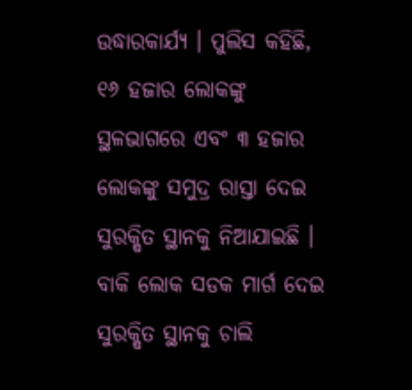ଉଦ୍ଧାରକାର୍ଯ୍ୟ । ପୁଲିସ କହିଛି, ୧୬ ହଜାର ଲୋକଙ୍କୁ ସ୍ଥଳଭାଗରେ ଏବଂ ୩ ହଜାର ଲୋକଙ୍କୁ ସମୁଦ୍ର ରାସ୍ତା ଦେଇ ସୁରକ୍ଷିତ ସ୍ଥାନକୁ ନିଆଯାଇଛି । ବାକି ଲୋକ ସଡକ ମାର୍ଗ ଦେଇ ସୁରକ୍ଷିତ ସ୍ଥାନକୁ ଚାଲି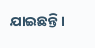ଯାଇଛନ୍ତି ।